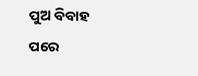ପୁଅ ବିବାହ ପରେ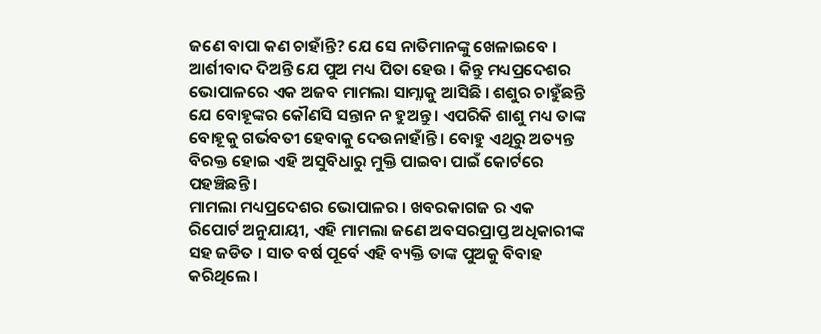ଜଣେ ବାପା କଣ ଚାହାଁନ୍ତି? ଯେ ସେ ନାତିମାନଙ୍କୁ ଖେଳାଇବେ । ଆର୍ଶୀବାଦ ଦିଅନ୍ତି ଯେ ପୁଅ ମଧ୍ୟ ପିତା ହେଉ । କିନ୍ତୁ ମଧ୍ୟପ୍ରଦେଶର ଭୋପାଳରେ ଏକ ଅଜବ ମାମଲା ସାମ୍ନାକୁ ଆସିଛି । ଶଶୁର ଚାହୁଁଛନ୍ତି ଯେ ବୋହୂଙ୍କର କୌଣସି ସନ୍ତାନ ନ ହୁଅନ୍ତୁ । ଏପରିକି ଶାଶୁ ମଧ୍ୟ ତାଙ୍କ ବୋହୂକୁ ଗର୍ଭବତୀ ହେବାକୁ ଦେଉନାହାଁନ୍ତି । ବୋହୁ ଏଥିରୁ ଅତ୍ୟନ୍ତ ବିରକ୍ତ ହୋଇ ଏହି ଅସୁବିଧାରୁ ମୁକ୍ତି ପାଇବା ପାଇଁ କୋର୍ଟରେ ପହଞ୍ଚିଛନ୍ତି ।
ମାମଲା ମଧ୍ୟପ୍ରଦେଶର ଭୋପାଳର । ଖବରକାଗଜ ର ଏକ ରିପୋର୍ଟ ଅନୁଯାୟୀ, ଏହି ମାମଲା ଜଣେ ଅବସରପ୍ରାପ୍ତ ଅଧିକାରୀଙ୍କ ସହ ଜଡିତ । ସାତ ବର୍ଷ ପୂର୍ବେ ଏହି ବ୍ୟକ୍ତି ତାଙ୍କ ପୁଅକୁ ବିବାହ କରିଥିଲେ ।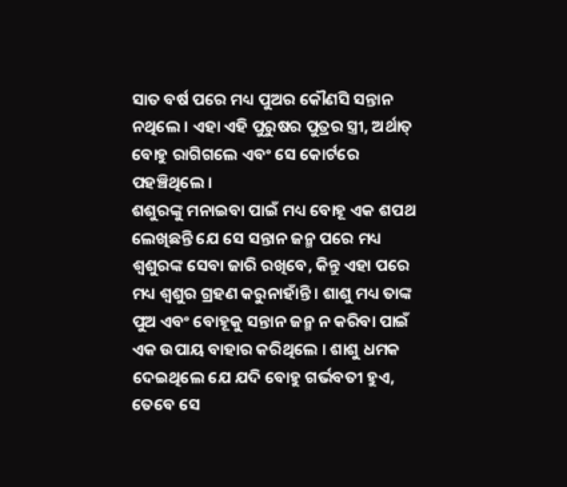ସାତ ବର୍ଷ ପରେ ମଧ୍ୟ ପୁଅର କୌଣସି ସନ୍ତାନ ନଥିଲେ । ଏହା ଏହି ପୁରୁଷର ପୁତ୍ରର ସ୍ତ୍ରୀ, ଅର୍ଥାତ୍ ବୋହୁ ରାଗିଗଲେ ଏବଂ ସେ କୋର୍ଟରେ ପହଞ୍ଚିଥିଲେ ।
ଶଶୁରଙ୍କୁ ମନାଇବା ପାଇଁ ମଧ୍ୟ ବୋହୂ ଏକ ଶପଥ ଲେଖିଛନ୍ତି ଯେ ସେ ସନ୍ତାନ ଜନ୍ମ ପରେ ମଧ୍ୟ ଶ୍ୱଶୁରଙ୍କ ସେବା ଜାରି ରଖିବେ, କିନ୍ତୁ ଏହା ପରେ ମଧ୍ୟ ଶ୍ୱଶୁର ଗ୍ରହଣ କରୁନାହାଁନ୍ତି । ଶାଶୁ ମଧ୍ୟ ତାଙ୍କ ପୁଅ ଏବଂ ବୋହୂକୁ ସନ୍ତାନ ଜନ୍ମ ନ କରିବା ପାଇଁ ଏକ ଉପାୟ ବାହାର କରିଥିଲେ । ଶାଶୁ ଧମକ ଦେଇଥିଲେ ଯେ ଯଦି ବୋହୁ ଗର୍ଭବତୀ ହୁଏ, ତେବେ ସେ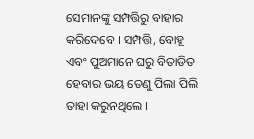ସେମାନଙ୍କୁ ସମ୍ପତ୍ତିରୁ ବାହାର କରିଦେବେ । ସମ୍ପତ୍ତି, ବୋହୂ ଏବଂ ପୁଅମାନେ ଘରୁ ବିତାଡିତ ହେବାର ଭୟ ତେଣୁ ପିଲା ପିଲି ତାହା କରୁନଥିଲେ ।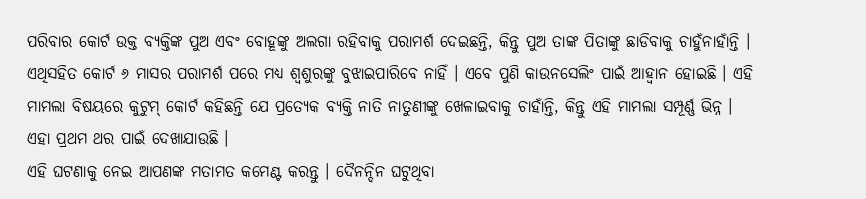ପରିବାର କୋର୍ଟ ଉକ୍ତ ବ୍ୟକ୍ତିଙ୍କ ପୁଅ ଏବଂ ବୋହୂଙ୍କୁ ଅଲଗା ରହିବାକୁ ପରାମର୍ଶ ଦେଇଛନ୍ତି, କିନ୍ତୁ ପୁଅ ତାଙ୍କ ପିତାଙ୍କୁ ଛାଡିବାକୁ ଚାହୁଁନାହାଁନ୍ତି । ଏଥିସହିତ କୋର୍ଟ ୬ ମାସର ପରାମର୍ଶ ପରେ ମଧ୍ୟ ଶ୍ୱଶୁରଙ୍କୁ ବୁଝାଇପାରିବେ ନାହିଁ । ଏବେ ପୁଣି କାଉନସେଲିଂ ପାଇଁ ଆହ୍ୱାନ ହୋଇଛି । ଏହି ମାମଲା ବିଷୟରେ କୁଟୁମ୍ କୋର୍ଟ କହିଛନ୍ତି ଯେ ପ୍ରତ୍ୟେକ ବ୍ୟକ୍ତି ନାତି ନାତୁଣୀଙ୍କୁ ଖେଳାଇବାକୁ ଚାହାଁନ୍ତି, କିନ୍ତୁ ଏହି ମାମଲା ସମ୍ପୂର୍ଣ୍ଣ ଭିନ୍ନ । ଏହା ପ୍ରଥମ ଥର ପାଇଁ ଦେଖାଯାଉଛି ।
ଏହି ଘଟଣାକୁ ନେଇ ଆପଣଙ୍କ ମତାମତ କମେଣ୍ଟ କରନ୍ତୁ । ଦୈନନ୍ଦିନ ଘଟୁଥିବା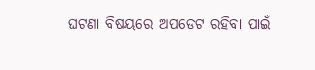ଘଟଣା ବିଷୟରେ ଅପଡେଟ ରହିବା ପାଇଁ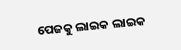ପେଜକୁ ଲାଇକ ଲାଇକ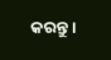କରନ୍ତୁ ।